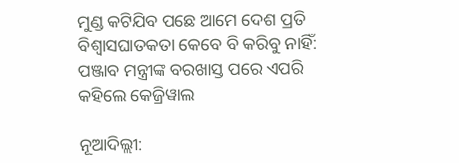ମୁଣ୍ଡ କଟିଯିବ ପଛେ ଆମେ ଦେଶ ପ୍ରତି ବିଶ୍ୱାସଘାତକତା କେବେ ବି କରିବୁ ନାହିଁ: ପଞ୍ଜାବ ମନ୍ତ୍ରୀଙ୍କ ବରଖାସ୍ତ ପରେ ଏପରି କହିଲେ କେଜ୍ରିୱାଲ

ନୂଆଦିଲ୍ଲୀ: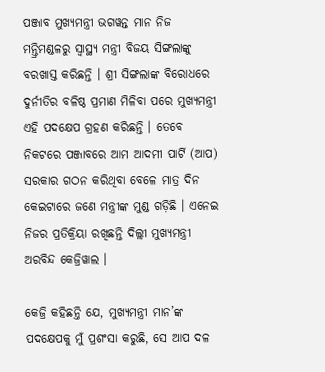ପଞ୍ଜାବ ମୁଖ୍ୟମନ୍ତ୍ରୀ ଭଗୱନ୍ତ ମାନ ନିଜ ମନ୍ତ୍ରିମଣ୍ଡଳରୁ ସ୍ୱାସ୍ଥ୍ୟ ମନ୍ତ୍ରୀ ବିଜୟ ସିଙ୍ଗଲାଙ୍କୁ ବରଖାସ୍ତ କରିଛନ୍ତି । ଶ୍ରୀ ସିଙ୍ଗଲାଙ୍କ ବିରୋଧରେ ଦୁର୍ନୀତିର ବଳିଷ୍ଠ ପ୍ରମାଣ ମିଳିବା ପରେ ମୁଖ୍ୟମନ୍ତ୍ରୀ ଏହି ପଦକ୍ଷେପ ଗ୍ରହଣ କରିଛନ୍ତି । ତେବେ ନିକଟରେ ପଞ୍ଜାବରେ ଆମ ଆଦମୀ ପାର୍ଟି (ଆପ) ସରକାର ଗଠନ କରିଥିବା ବେଳେ ମାତ୍ର ଦିନ କେଇଟାରେ ଜଣେ ମନ୍ତ୍ରୀଙ୍କ ମୁଣ୍ଡ ଗଡ଼ିଛି । ଏନେଇ ନିଜର ପ୍ରତିକ୍ରିୟା ରଖିଛନ୍ତି ଦିଲ୍ଲୀ ମୁଖ୍ୟମନ୍ତ୍ରୀ ଅରବିନ୍ଦ କେଜ୍ରିୱାଲ ।

କେଜ୍ରି କହିଛନ୍ତି ଯେ, ମୁଖ୍ୟମନ୍ତ୍ରୀ ମାନ’ଙ୍କ ପଦକ୍ଷେପକୁ ମୁଁ ପ୍ରଶଂସା କରୁଛି, ସେ ଆପ ଦଳ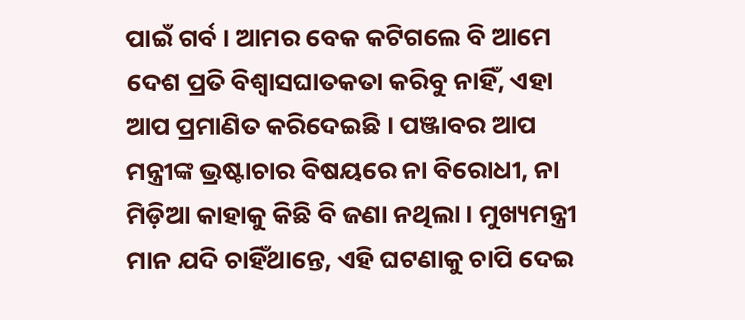ପାଇଁ ଗର୍ବ । ଆମର ବେକ କଟିଗଲେ ବି ଆମେ ଦେଶ ପ୍ରତି ବିଶ୍ୱାସଘାତକତା କରିବୁ ନାହିଁ, ଏହା ଆପ ପ୍ରମାଣିତ କରିଦେଇଛି । ପଞ୍ଜାବର ଆପ ମନ୍ତ୍ରୀଙ୍କ ଭ୍ରଷ୍ଟାଚାର ବିଷୟରେ ନା ବିରୋଧୀ, ନା ମିଡ଼ିଆ କାହାକୁ କିଛି ବି ଜଣା ନଥିଲା । ମୁଖ୍ୟମନ୍ତ୍ରୀ ମାନ ଯଦି ଚାହିଁଥାନ୍ତେ, ଏହି ଘଟଣାକୁ ଚାପି ଦେଇ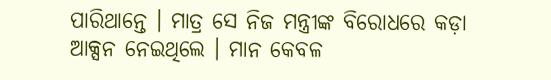ପାରିଥାନ୍ତେ । ମାତ୍ର ସେ ନିଜ ମନ୍ତ୍ରୀଙ୍କ ବିରୋଧରେ କଡ଼ା ଆକ୍ସନ ନେଇଥିଲେ । ମାନ କେବଳ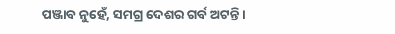ପଞ୍ଜାବ ନୁହେଁ, ସମଗ୍ର ଦେଶର ଗର୍ବ ଅଟନ୍ତି ।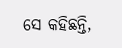ସେ କହିଛନ୍ତି,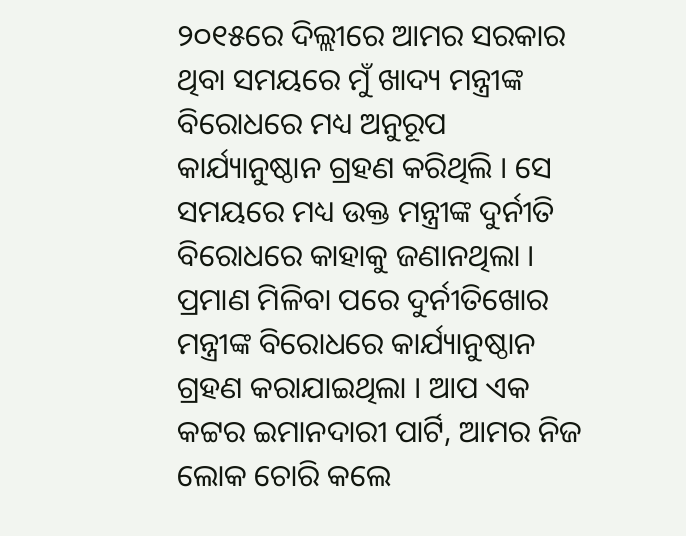୨୦୧୫ରେ ଦିଲ୍ଲୀରେ ଆମର ସରକାର ଥିବା ସମୟରେ ମୁଁ ଖାଦ୍ୟ ମନ୍ତ୍ରୀଙ୍କ ବିରୋଧରେ ମଧ୍ୟ ଅନୁରୂପ କାର୍ଯ୍ୟାନୁଷ୍ଠାନ ଗ୍ରହଣ କରିଥିଲି । ସେ ସମୟରେ ମଧ୍ୟ ଉକ୍ତ ମନ୍ତ୍ରୀଙ୍କ ଦୁର୍ନୀତି ବିରୋଧରେ କାହାକୁ ଜଣାନଥିଲା । ପ୍ରମାଣ ମିଳିବା ପରେ ଦୁର୍ନୀତିଖୋର ମନ୍ତ୍ରୀଙ୍କ ବିରୋଧରେ କାର୍ଯ୍ୟାନୁଷ୍ଠାନ ଗ୍ରହଣ କରାଯାଇଥିଲା । ଆପ ଏକ କଟ୍ଟର ଇମାନଦାରୀ ପାର୍ଟି, ଆମର ନିଜ ଲୋକ ଚୋରି କଲେ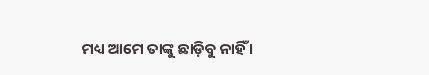ମଧ୍ୟ ଆମେ ତାଙ୍କୁ ଛାଡ଼ିବୁ ନାହିଁ ।